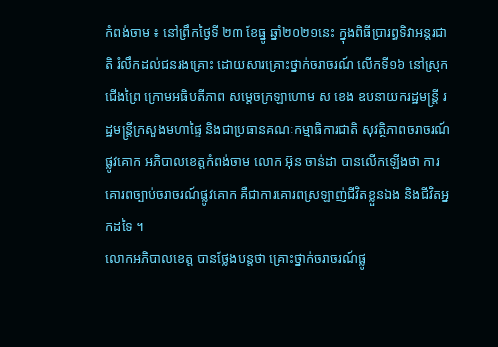កំពង់ចាម ៖ នៅព្រឹកថ្ងៃទី ២៣ ខែធ្នូ ឆ្នាំ២០២១នេះ ក្នុងពិធីប្រារព្ធទិវាអន្ដរជាតិ រំលឹកដល់ជនរងគ្រោះ ដោយសារគ្រោះថ្នាក់ចរាចរណ៍ លើកទី១៦ នៅស្រុកជើងព្រៃ ក្រោមអធិបតីភាព សម្ដេចក្រឡាហោម ស ខេង ឧបនាយករដ្ឋមន្ដ្រី រដ្ឋមន្ដ្រីក្រសួងមហាផ្ទៃ និងជាប្រធានគណៈកម្មាធិការជាតិ សុវត្ថិភាពចរាចរណ៍ផ្លូវគោក អភិបាលខេត្តកំពង់ចាម លោក អ៊ុន ចាន់ដា បានលើកឡើងថា ការគោរពច្បាប់ចរាចរណ៍ផ្លូវគោក គឺជាការគោរពស្រឡាញ់ជីវិតខ្លួនឯង និងជីវិតអ្នកដទៃ ។
លោកអភិបាលខេត្ត បានថ្លែងបន្តថា គ្រោះថ្នាក់ចរាចរណ៍ផ្លូ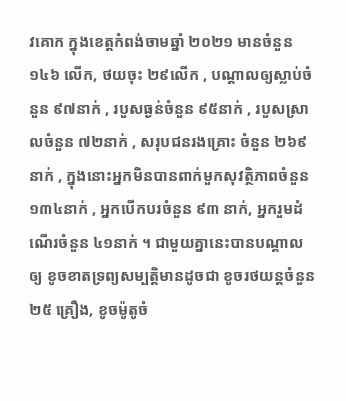វគោក ក្នុងខេត្តកំពង់ចាមឆ្នាំ ២០២១ មានចំនួន ១៤៦ លើក, ថយចុះ ២៩លើក , បណ្ដាលឲ្យស្លាប់ចំនួន ៩៧នាក់ , របួសធ្ងន់ចំនួន ៩៥នាក់ , របួសស្រាលចំនួន ៧២នាក់ , សរុបជនរងគ្រោះ ចំនួន ២៦៩នាក់ , ក្នុងនោះអ្នកមិនបានពាក់មួកសុវត្ថិភាពចំនួន ១៣៤នាក់ , អ្នកបើកបរចំនួន ៩៣ នាក់, អ្នករួមដំណើរចំនួន ៤១នាក់ ។ ជាមួយគ្នានេះបានបណ្ដាលឲ្យ ខូចខាតទ្រព្យសម្បត្តិមានដូចជា ខូចរថយន្តចំនួន ២៥ គ្រឿង, ខូចម៉ូតូចំ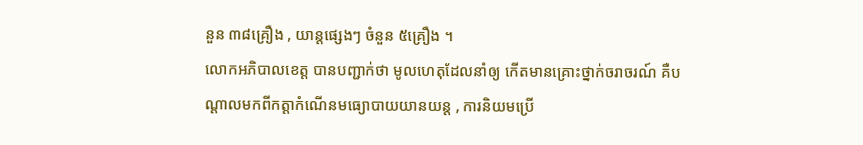នួន ៣៨គ្រឿង , យាន្តផ្សេងៗ ចំនួន ៥គ្រឿង ។
លោកអភិបាលខេត្ត បានបញ្ជាក់ថា មូលហេតុដែលនាំឲ្យ កើតមានគ្រោះថ្នាក់ចរាចរណ៍ គឺបណ្ដាលមកពីកត្តាកំណើនមធ្យោបាយយានយន្ត , ការនិយមប្រើ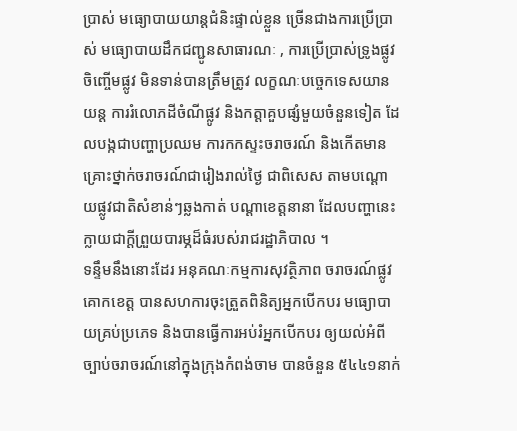ប្រាស់ មធ្យោបាយយាន្តជំនិះផ្ទាល់ខ្លួន ច្រើនជាងការប្រើប្រាស់ មធ្យោបាយដឹកជញ្ជូនសាធារណៈ , ការប្រើប្រាស់ទ្រូងផ្លូវ ចិញ្ចើមផ្លូវ មិនទាន់បានត្រឹមត្រូវ លក្ខណៈបច្ចេកទេសយានយន្ត ការរំលោភដីចំណីផ្លូវ និងកត្តាគួបផ្សំមួយចំនួនទៀត ដែលបង្កជាបញ្ហាប្រឈម ការកកស្ទះចរាចរណ៍ និងកើតមានគ្រោះថ្នាក់ចរាចរណ៍ជារៀងរាល់ថ្ងៃ ជាពិសេស តាមបណ្ដោយផ្លូវជាតិសំខាន់ៗឆ្លងកាត់ បណ្ដាខេត្តនានា ដែលបញ្ហានេះក្លាយជាក្តីព្រួយបារម្ភដ៏ធំរបស់រាជរដ្ឋាភិបាល ។
ទន្ទឹមនឹងនោះដែរ អនុគណៈកម្មការសុវត្ថិភាព ចរាចរណ៍ផ្លូវគោកខេត្ត បានសហការចុះត្រួតពិនិត្យអ្នកបើកបរ មធ្យោបាយគ្រប់ប្រភេទ និងបានធ្វើការអប់រំអ្នកបើកបរ ឲ្យយល់អំពីច្បាប់ចរាចរណ៍នៅក្នុងក្រុងកំពង់ចាម បានចំនួន ៥៤៤១នាក់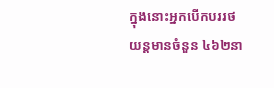ក្នុងនោះអ្នកបើកបររថយន្តមានចំនួន ៤៦២នា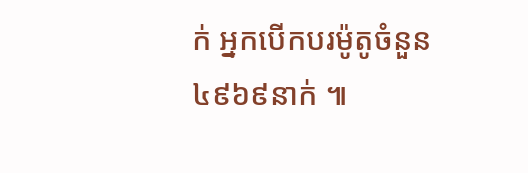ក់ អ្នកបើកបរម៉ូតូចំនួន ៤៩៦៩នាក់ ៕